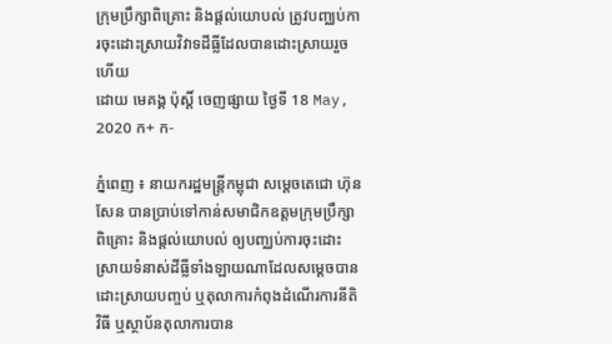ក្រុមប្រឹក្សាពិគ្រោះ និងផ្ដល់យោបល់ ត្រូវបញ្ឈប់ការចុះដោះស្រាយវិវាទដីធ្លីដែលបានដោះស្រាយរួចហើយ
ដោយ មេគង្គ ប៉ុស្តិ៍ ចេញផ្សាយ ថ្ងៃទី 18 May, 2020 ក+ ក-

ភ្នំពេញ ៖ នាយករដ្ឋមន្ត្រីកម្ពុជា សម្តេចតេជោ ហ៊ុន សែន បានប្រាប់ទៅកាន់សមាជិកឧត្តមក្រុមប្រឹក្សាពិគ្រោះ និងផ្ដល់យោបល់ ឲ្យបញ្ឈប់ការចុះដោះស្រាយទំនាស់ដីធ្លីទាំងឡាយណាដែលសម្ដេចបានដោះស្រាយបញ្ចប់ ឬតុលាការកំពុងដំណើរការនីតិវិធី ឬស្ថាប័នតុលាការបាន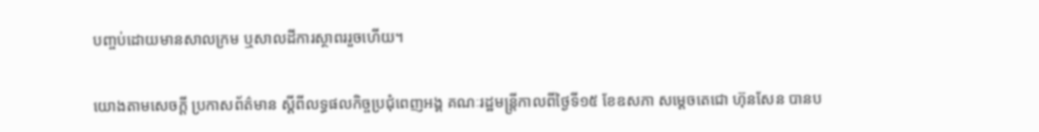បញ្ចប់ដោយមានសាលក្រម ឬសាលដីការស្ថាពររួចហើយ។

យោងតាមសេចក្ដី ប្រកាសព័ត៌មាន ស្ដីពីលទ្ធផលកិច្ចប្រជុំពេញអង្គ គណៈរដ្ឋមន្រ្តីកាលពីថ្ងៃទី១៥ ខែឧសភា សម្ដេចតេជោ ហ៊ុនសែន បានប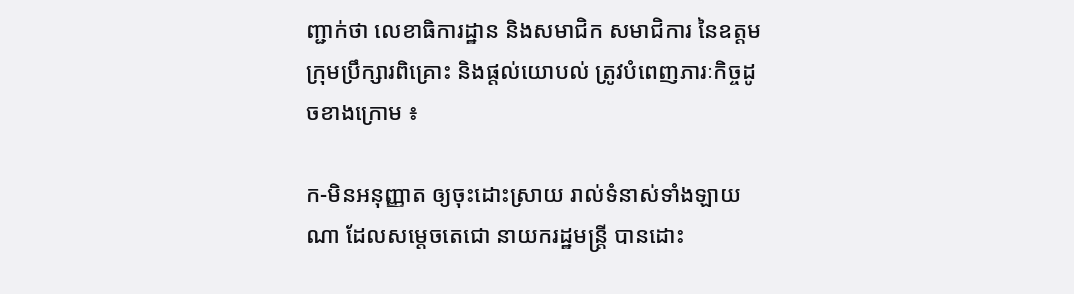ញ្ជាក់ថា លេខាធិការដ្ឋាន និងសមាជិក សមាជិការ នៃឧត្តមក្រុមប្រឹក្សារពិគ្រោះ និងផ្តល់យោបល់ ត្រូវបំពេញភារៈកិច្ចដូចខាងក្រោម ៖

ក-មិនអនុញ្ញាត ឲ្យចុះដោះស្រាយ រាល់ទំនាស់ទាំងឡាយណា ដែលសម្តេចតេជោ នាយករដ្ឋមន្ត្រី បានដោះ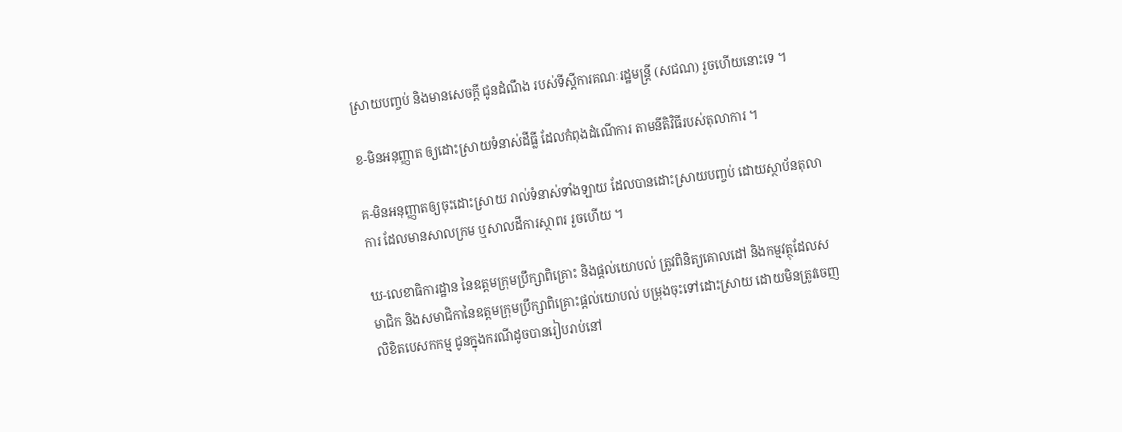ស្រាយបញ្ចប់ និងមានសេចក្តី ជូនដំណឹង របស់ទីស្តីការគណៈរដ្ឋមន្ត្រី (សជណ) រួចហើយនោះទេ ។

ខ-មិនអនុញ្ញាត ឲ្យដោះស្រាយទំនាស់ដីធ្លី ដែលកំពុងដំណើការ តាមនីតិវិធីរបស់តុលាការ ។

គ-មិនអនុញ្ញាតឲ្យចុះដោះស្រាយ រាល់ទំនាស់ទាំងឡាយ ដែលបានដោះស្រាយបញ្ចប់ ដោយស្ថាប័នតុលាការ ដែលមានសាលក្រម ឬសាលដីការស្ថាពរ រួចហើយ ។

ឃ-លេខាធិការដ្ឋាន នៃឧត្តមក្រុមប្រឹក្សាពិគ្រោះ និងផ្តល់យោបល់ ត្រូវពិនិត្យគោលដៅ និងកម្មវត្ថុដែលសមាជិក និងសមាជិកានៃឧត្តមក្រុមប្រឹក្សាពិគ្រោះផ្តល់យោបល់ បម្រុងចុះទៅដោះស្រាយ ដោយមិនត្រូវចេញលិខិតបេសកកម្ម ជូនក្នុងករណីដូចបានរៀបរាប់នៅ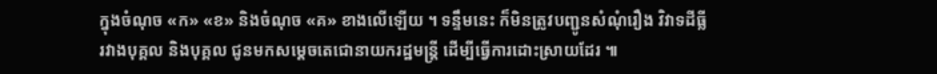ក្នុងចំណុច «ក» «ខ» និងចំណុច «គ» ខាងលើឡើយ ។ ទន្ទឹមនេះ ក៏មិនត្រូវបញ្ជូនសំណុំរឿង វិវាទដីធ្លីរវាងបុគ្គល និងបុគ្គល ជូនមកសម្តេចតេជោនាយករដ្ឋមន្ត្រី ដើម្បីធ្វើការដោះស្រាយដែរ ៕